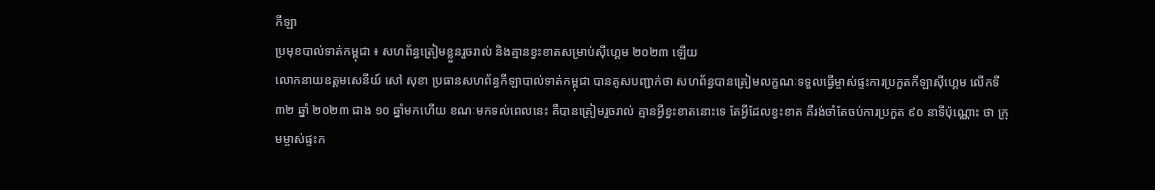កីឡា
ប្រមុខបាល់ទាត់កម្ពុជា ៖ សហព័ន្ធត្រៀមខ្លួនរួចរាល់ និងគ្មានខ្វះខាតសម្រាប់ស៊ីហ្គេម ២០២៣ ឡើយ
លោកនាយឧត្ដមសេនីយ៍ សៅ សុខា ប្រធានសហព័ន្ធកីឡាបាល់ទាត់កម្ពុជា បានគូសបញ្ជាក់ថា សហព័ន្ធបានត្រៀមលក្ខណៈទទួលធ្វើម្ចាស់ផ្ទះការប្រកួតកីឡាស៊ីហ្គេម លើកទី ៣២ ឆ្នាំ ២០២៣ ជាង ១០ ឆ្នាំមកហើយ ខណៈមកទល់ពេលនេះ គឺបានត្រៀមរួចរាល់ គ្មានអ្វីខ្វះខាតនោះទេ តែអ្វីដែលខ្វះខាត គឺរង់ចាំតែចប់ការប្រកួត ៩០ នាទីប៉ុណ្ណោះ ថា ក្រុមម្ចាស់ផ្ទះក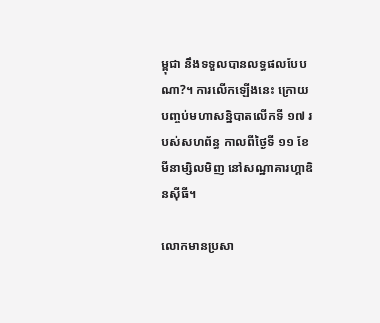ម្ពុជា នឹងទទួលបានលទ្ធផលបែបណា?។ ការលើកឡើងនេះ ក្រោយបញ្ចប់មហាសន្និបាតលើកទី ១៧ របស់សហព័ន្ធ កាលពីថ្ងៃទី ១១ ខែមីនាម្សិលមិញ នៅសណ្ឋាគារហ្គាឌិនស៊ីធី។

លោកមានប្រសា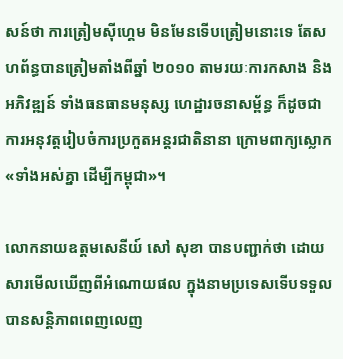សន៍ថា ការត្រៀមស៊ីហ្គេម មិនមែនទើបត្រៀមនោះទេ តែសហព័ន្ធបានត្រៀមតាំងពីឆ្នាំ ២០១០ តាមរយៈការកសាង និងអភិវឌ្ឍន៍ ទាំងធនធានមនុស្ស ហេដ្ឋារចនាសម្ព័ន្ធ ក៏ដូចជាការអនុវត្តរៀបចំការប្រកួតអន្តរជាតិនានា ក្រោមពាក្យស្លោក «ទាំងអស់គ្នា ដើម្បីកម្ពុជា»។

លោកនាយឧត្ដមសេនីយ៍ សៅ សុខា បានបញ្ជាក់ថា ដោយសារមើលឃើញពីអំណោយផល ក្នុងនាមប្រទេសទើបទទួលបានសន្តិភាពពេញលេញ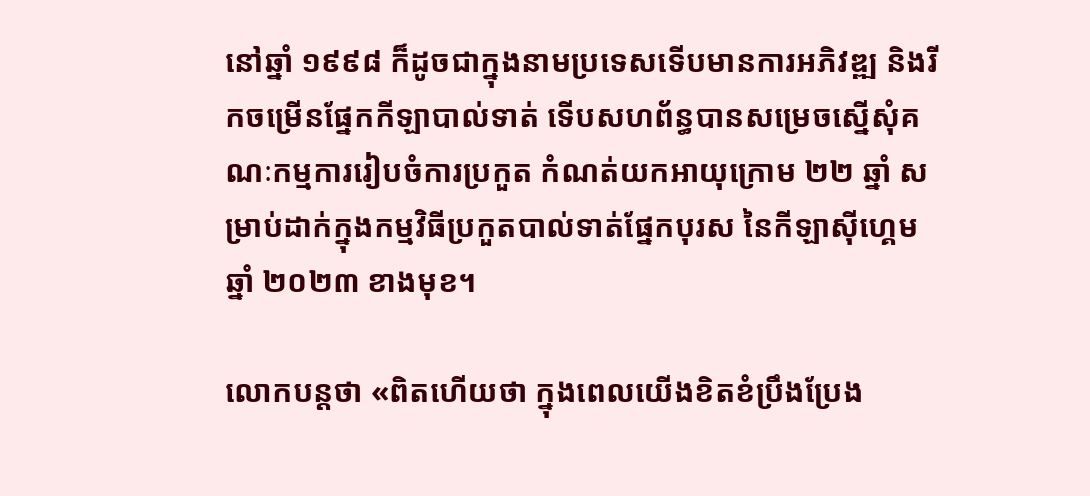នៅឆ្នាំ ១៩៩៨ ក៏ដូចជាក្នុងនាមប្រទេសទើបមានការអភិវឌ្ឍ និងរីកចម្រើនផ្នែកកីឡាបាល់ទាត់ ទើបសហព័ន្ធបានសម្រេចស្នើសុំគណៈកម្មការរៀបចំការប្រកួត កំណត់យកអាយុក្រោម ២២ ឆ្នាំ សម្រាប់ដាក់ក្នុងកម្មវិធីប្រកួតបាល់ទាត់ផ្នែកបុរស នៃកីឡាស៊ីហ្គេម ឆ្នាំ ២០២៣ ខាងមុខ។

លោកបន្តថា «ពិតហើយថា ក្នុងពេលយើងខិតខំប្រឹងប្រែង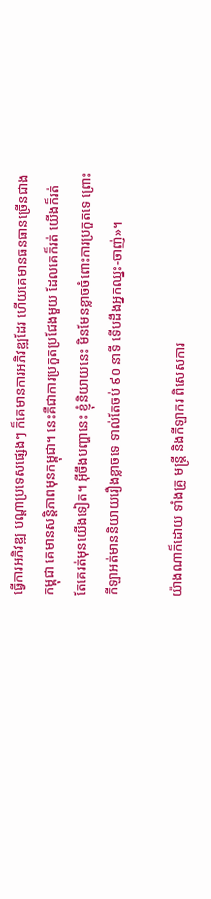ធ្វើការអភិវឌ្ឍ បណ្ដាប្រទេសផ្សេងៗ ក៏គេមានការអភិវឌ្ឍដែរ ហើយគេមានធនធានច្រើនជាងកម្ពុជា គេមានសន្តិភាពមុនកម្ពុជា។ នេះគឺជាការប្រកួតប្រជែងមួយ ដែលគេក៏រត់ យើងក៏រត់ តែគេរត់មុនយើងទៀត។ អ៊ីចឹងបញ្ហានេះ ខ្ញុំនិយាយនេះ មិនមែនខ្លាចចំពោះការប្រកួតទេ ព្រោះកីឡាអត់មាននិយាយរឿងខ្លាចទេ ទាល់តែចប់ ៩០ នាទី ទើបដឹងអ្នកឈ្នះ-ចាញ់»។

យ៉ាងណាក៏ដោយ ទាំងគ្រូ មន្ត្រី និងកីឡាករ ពិសេសការ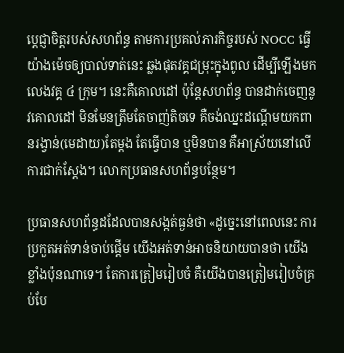ប្ដេជ្ញាចិត្តរបស់សហព័ន្ធ តាមការប្រគល់ភារកិច្ចរបស់ NOCC ធ្វើយ៉ាងម៉េចឲ្យបាល់ទាត់នេះ ឆ្លងផុតវគ្គជម្រុះក្នុងពូល ដើម្បីឡើងមកលេងវគ្គ ៤ ក្រុម។ នេះគឺគោលដៅ ប៉ុន្តែសហព័ន្ធ បានដាក់ចេញនូវគោលដៅ មិនមែនត្រឹមតែចាញ់តិចទេ គឺចង់ឈ្នះដណ្ដើមយកពានរង្វាន់(មេដាយ)តែម្ដង តែធ្វើបាន ឬមិនបាន គឺអាស្រ័យនៅលើការជាក់ស្ដែង។ លោកប្រធានសហព័ន្ធបន្ថែម។

ប្រធានសហព័ន្ធដដែលបានសង្កត់ធ្ងន់ថា «ដូច្នេះនៅពេលនេះ ការប្រកួតអត់ទាន់ចាប់ផ្ដើម យើងអត់ទាន់អាចនិយាយបានថា យើងខ្លាំងប៉ុនណាទេ។ តែការត្រៀមរៀបចំ គឺយើងបានត្រៀមរៀបចំគ្រប់បែ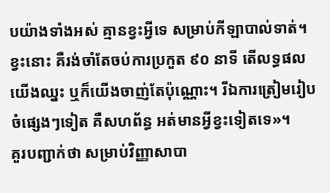បយ៉ាងទាំងអស់ គ្មានខ្វះអ្វីទេ សម្រាប់កីឡាបាល់ទាត់។ ខ្វះនោះ គឺរង់ចាំតែចប់ការប្រកួត ៩០ នាទី តើលទ្ធផលយើងឈ្នះ ឬក៏យើងចាញ់តែប៉ុណ្ណោះ។ រីឯការត្រៀមរៀបចំផ្សេងៗទៀត គឺសហព័ន្ធ អត់មានអ្វីខ្វះទៀតទេ»។
គួរបញ្ជាក់ថា សម្រាប់វិញ្ញាសាបា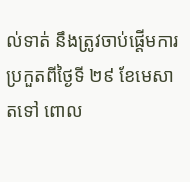ល់ទាត់ នឹងត្រូវចាប់ផ្ដើមការប្រកួតពីថ្ងៃទី ២៩ ខែមេសា តទៅ ពោល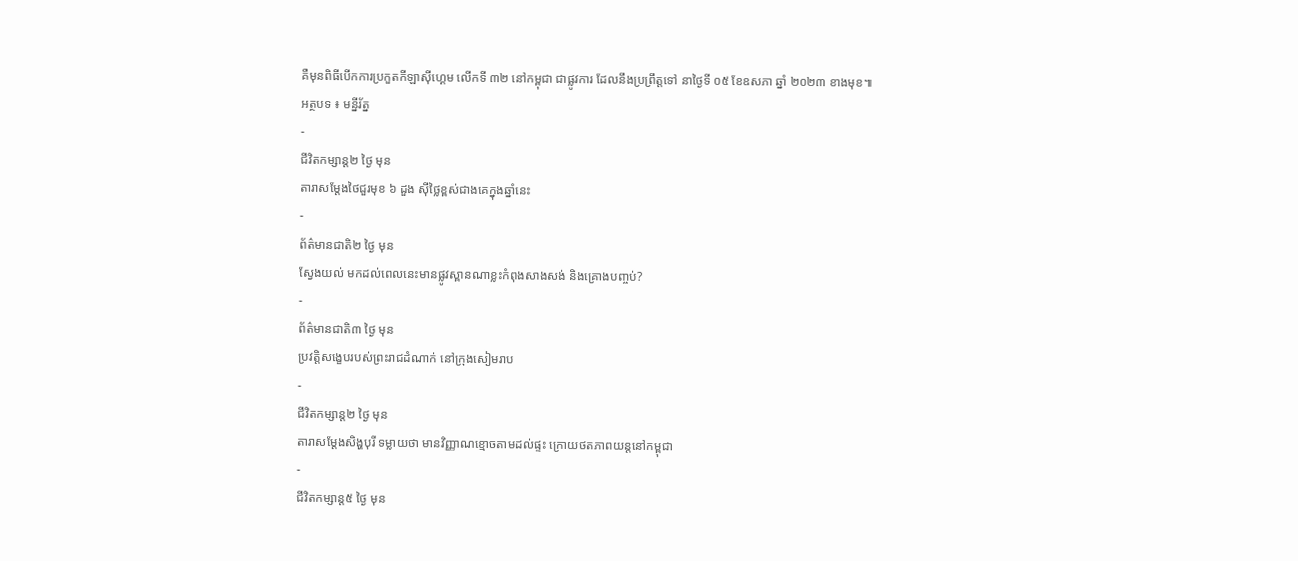គឺមុនពិធីបើកការប្រកួតកីឡាស៊ីហ្គេម លើកទី ៣២ នៅកម្ពុជា ជាផ្លូវការ ដែលនឹងប្រព្រឹត្តទៅ នាថ្ងៃទី ០៥ ខែឧសភា ឆ្នាំ ២០២៣ ខាងមុខ៕
អត្ថបទ ៖ មន្នីរ័ត្ន
-
ជីវិតកម្សាន្ដ២ ថ្ងៃ មុន
តារាសម្ដែងថៃជួរមុខ ៦ ដួង ស៊ីថ្លៃខ្ពស់ជាងគេក្នុងឆ្នាំនេះ
-
ព័ត៌មានជាតិ២ ថ្ងៃ មុន
ស្វែងយល់ មកដល់ពេលនេះមានផ្លូវស្ពានណាខ្លះកំពុងសាងសង់ និងគ្រោងបញ្ចប់?
-
ព័ត៌មានជាតិ៣ ថ្ងៃ មុន
ប្រវត្តិសង្ខេបរបស់ព្រះរាជដំណាក់ នៅក្រុងសៀមរាប
-
ជីវិតកម្សាន្ដ២ ថ្ងៃ មុន
តារាសម្ដែងសិង្ហបុរី ទម្លាយថា មានវិញ្ញាណខ្មោចតាមដល់ផ្ទះ ក្រោយថតភាពយន្តនៅកម្ពុជា
-
ជីវិតកម្សាន្ដ៥ ថ្ងៃ មុន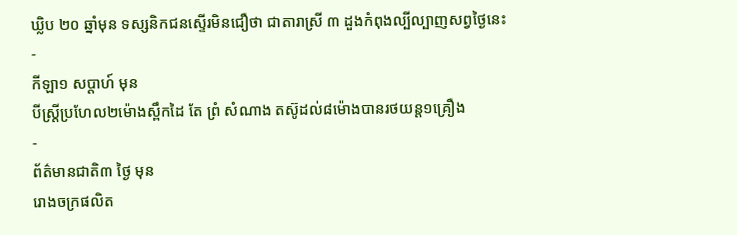ឃ្លិប ២០ ឆ្នាំមុន ទស្សនិកជនស្ទើរមិនជឿថា ជាតារាស្រី ៣ ដួងកំពុងល្បីល្បាញសព្វថ្ងៃនេះ
-
កីឡា១ សប្តាហ៍ មុន
បីស្រ្ដីប្រហែល២ម៉ោងស្ពឹកដៃ តែ ព្រំ សំណាង តស៊ូដល់៨ម៉ោងបានរថយន្ត១គ្រឿង
-
ព័ត៌មានជាតិ៣ ថ្ងៃ មុន
រោងចក្រផលិត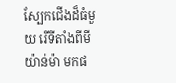ស្បែកជើងដ៏ធំមួយ រើទីតាំងពីមីយ៉ាន់ម៉ា មកផ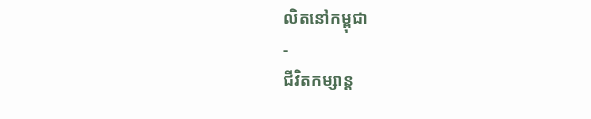លិតនៅកម្ពុជា
-
ជីវិតកម្សាន្ដ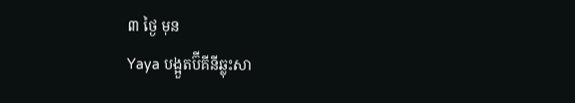៣ ថ្ងៃ មុន
Yaya បង្អួតប៊ីគីនីឆ្លុះសា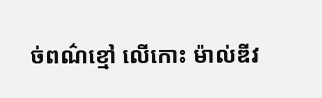ច់ពណ៌ខ្មៅ លើកោះ ម៉ាល់ឌីវ